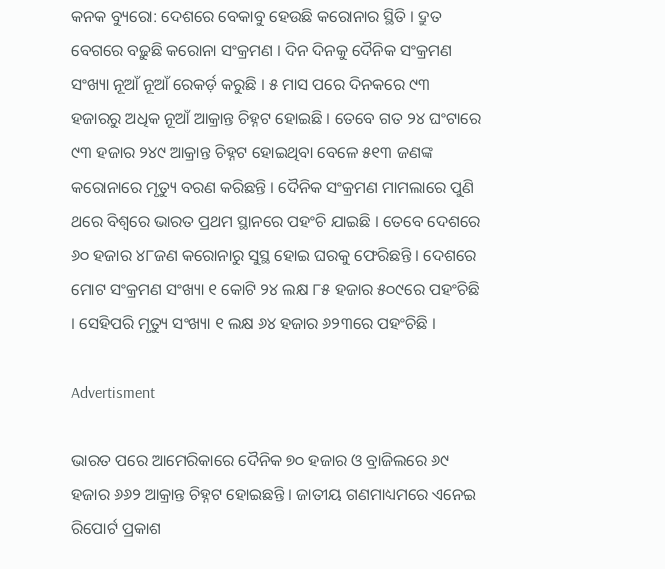କନକ ବ୍ୟୁରୋ: ଦେଶରେ ବେକାବୁ ହେଉଛି କରୋନାର ସ୍ଥିତି । ଦ୍ରୁତ ବେଗରେ ବଢ଼ୁଛି କରୋନା ସଂକ୍ରମଣ । ଦିନ ଦିନକୁ ଦୈନିକ ସଂକ୍ରମଣ ସଂଖ୍ୟା ନୂଆଁ ନୂଆଁ ରେକର୍ଡ଼ କରୁଛି । ୫ ମାସ ପରେ ଦିନକରେ ୯୩ ହଜାରରୁ ଅଧିକ ନୂଆଁ ଆକ୍ରାନ୍ତ ଚିହ୍ନଟ ହୋଇଛି । ତେବେ ଗତ ୨୪ ଘଂଟାରେ ୯୩ ହଜାର ୨୪୯ ଆକ୍ରାନ୍ତ ଚିହ୍ନଟ ହୋଇଥିବା ବେଳେ ୫୧୩ ଜଣଙ୍କ କରୋନାରେ ମୃତ୍ୟୁ ବରଣ କରିଛନ୍ତି । ଦୈନିକ ସଂକ୍ରମଣ ମାମଲାରେ ପୁଣି ଥରେ ବିଶ୍ୱରେ ଭାରତ ପ୍ରଥମ ସ୍ଥାନରେ ପହଂଚି ଯାଇଛି । ତେବେ ଦେଶରେ ୬୦ ହଜାର ୪୮ଜଣ କରୋନାରୁ ସୁସ୍ଥ ହୋଇ ଘରକୁ ଫେରିଛନ୍ତି । ଦେଶରେ ମୋଟ ସଂକ୍ରମଣ ସଂଖ୍ୟା ୧ କୋଟି ୨୪ ଲକ୍ଷ ୮୫ ହଜାର ୫୦୯ରେ ପହଂଚିଛି । ସେହିପରି ମୃତ୍ୟୁ ସଂଖ୍ୟା ୧ ଲକ୍ଷ ୬୪ ହଜାର ୬୨୩ରେ ପହଂଚିଛି ।

Advertisment

ଭାରତ ପରେ ଆମେରିକାରେ ଦୈନିକ ୭୦ ହଜାର ଓ ବ୍ରାଜିଲରେ ୬୯ ହଜାର ୬୬୨ ଆକ୍ରାନ୍ତ ଚିହ୍ନଟ ହୋଇଛନ୍ତି । ଜାତୀୟ ଗଣମାଧ୍ୟମରେ ଏନେଇ ରିପୋର୍ଟ ପ୍ରକାଶ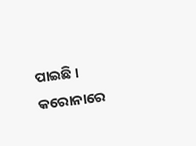ପାଇଛି । କରୋନାରେ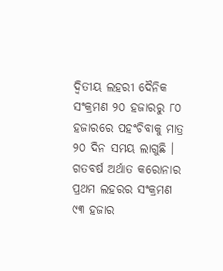ଦ୍ୱିତୀୟ ଲହରୀ ଦୈନିକ ସଂକ୍ରମଣ ୨୦ ହଜାରରୁ ୮୦ ହଜାରରେ ପହଂଚିବାକୁ ମାତ୍ର ୨୦ ଦିନ ସମୟ ଲାଗୁଛି । ଗତବର୍ଷ ଅର୍ଥାତ କରୋନାର ପ୍ରଥମ ଲହରର ସଂକ୍ରମଣ ୯୩ ହଜାର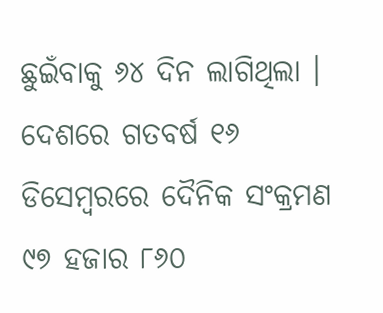ଛୁଇଁବାକୁ ୬୪ ଦିନ ଲାଗିଥିଲା । ଦେଶରେ ଗତବର୍ଷ ୧୬ ଡିସେମ୍ବରରେ ଦୈନିକ ସଂକ୍ରମଣ ୯୭ ହଜାର ୮୬୦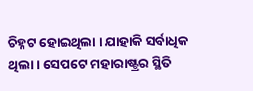ଚିହ୍ନଟ ହୋଇଥିଲା । ଯାହାକି ସର୍ବାଧିକ ଥିଲା । ସେପଟେ ମହାରାଷ୍ଟ୍ରର ସ୍ଥିତି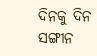ଦିନକୁ ଦିନ ସଙ୍ଗୀନ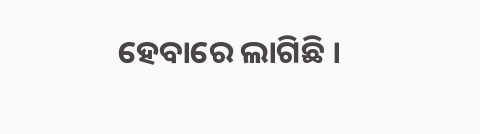ହେବାରେ ଲାଗିଛି ।